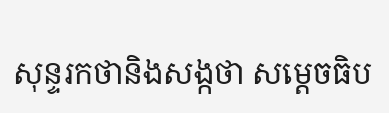សុន្ទរកថានិងសង្កថា សម្តេចធិប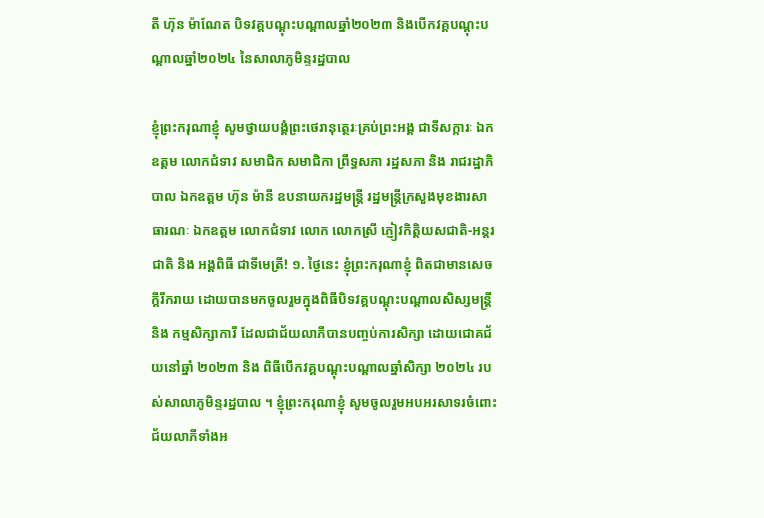តី ហ៊ុន ម៉ាណែត បិទវគ្គបណ្តុះបណ្តាលឆ្នាំ២០២៣ និងបើកវគ្គបណ្តុះបណ្តាលឆ្នាំ២០២៤ នៃសាលាភូមិន្ទរដ្ឋបាល

ខ្ញុំព្រះករុណាខ្ញុំ សូមថ្វាយបង្គំព្រះថេរានុត្ថេរៈគ្រប់ព្រះអង្គ ជាទីសក្ការៈ ឯកឧត្តម លោកជំទាវ សមាជិក សមាជិកា ព្រឹទ្ធសភា រដ្ឋសភា និង រាជរដ្ឋាភិបាល ឯកឧត្តម ហ៊ុន ម៉ានី ឧបនាយករដ្ឋមន្ត្រី រដ្ឋមន្ត្រីក្រសួងមុខងារសាធារណៈ ឯកឧត្តម លោកជំទាវ លោក លោកស្រី ភ្ញៀវកិត្តិយសជាតិ-អន្តរជាតិ និង អង្គពិធី ជាទីមេត្រី! ១. ថ្ងៃនេះ ខ្ញុំព្រះករុណាខ្ញុំ ពិតជាមានសេចក្តីរីករាយ ដោយបានមកចូលរួមក្នុងពិធីបិទវគ្គបណ្តុះបណ្តាលសិស្សមន្ត្រី និង កម្មសិក្សាការី ដែលជាជ័យលាភីបានបញ្ចប់ការសិក្សា ដោយជោគជ័យនៅឆ្នាំ ២០២៣ និង ពិធីបើកវគ្គបណ្តុះបណ្តាលឆ្នាំសិក្សា ២០២៤ របស់សាលាភូមិន្ទរដ្ឋបាល ។ ខ្ញុំព្រះករុណាខ្ញុំ សូមចូលរួមអបអរសាទរចំពោះជ័យលាភីទាំងអ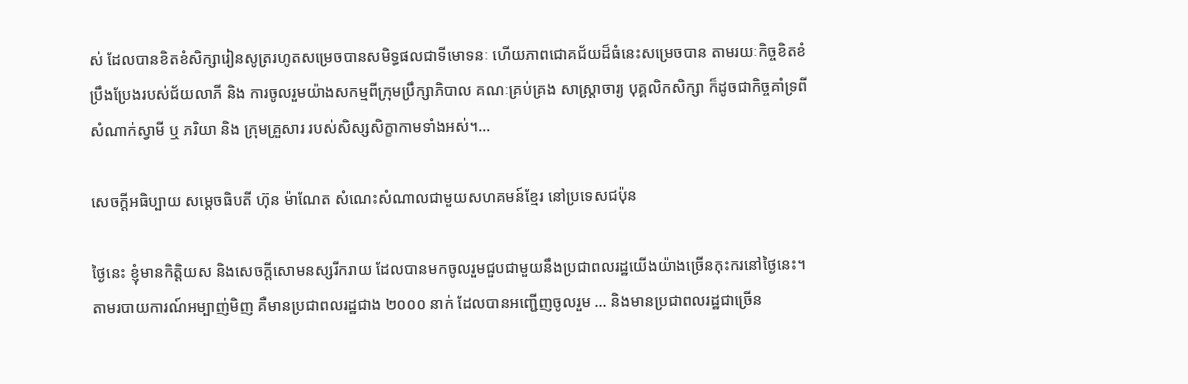ស់ ដែលបានខិតខំសិក្សារៀនសូត្ររហូតសម្រេចបានសមិទ្ធផលជាទីមោទនៈ ហើយភាពជោគជ័យដ៏ធំនេះសម្រេចបាន តាមរយៈកិច្ចខិតខំប្រឹងប្រែងរបស់ជ័យលាភី និង ការចូលរួមយ៉ាងសកម្មពីក្រុមប្រឹក្សាភិបាល គណៈគ្រប់គ្រង សាស្ត្រាចារ្យ បុគ្គលិកសិក្សា ក៏ដូចជាកិច្ចគាំទ្រពីសំណាក់ស្វាមី ឬ ភរិយា និង ក្រុមគ្រួសារ របស់សិស្សសិក្ខាកាមទាំងអស់។…

សេចក្ដីអធិប្បាយ សម្ដេចធិបតី ហ៊ុន ម៉ាណែត សំណេះសំណាលជាមួយសហគមន៍ខ្មែរ នៅប្រទេសជប៉ុន

ថ្ងៃនេះ ខ្ញុំមានកិត្តិយស និងសេចក្ដីសោមនស្សរីករាយ ដែលបានមកចូលរួមជួបជាមួយនឹងប្រជាពលរដ្ឋយើងយ៉ាងច្រើនកុះករនៅថ្ងៃនេះ។ តាមរបាយការណ៍អម្បាញ់មិញ គឺមានប្រជាពលរដ្ឋជាង ២០០០ នាក់ ដែលបានអញ្ជើញចូលរួម … និងមានប្រជាពលរដ្ឋជាច្រើន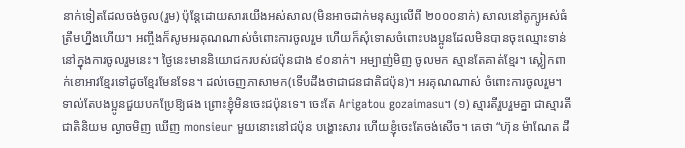នាក់ទៀតដែលចង់ចូល(រួម) ប៉ុន្តែដោយសារយើងអស់សាល(មិនអាចដាក់មនុស្សលើពី ២០០០នាក់) សាលនៅតូក្យូអស់ធំត្រឹមហ្នឹងហើយ។ អញ្ចឹងក៏សូមអរគុណណាស់ចំពោះការចូលរួម ហើយក៏សុំទោសចំពោះបងប្អូនដែលមិនបានចុះឈ្មោះទាន់នៅក្នុងការចូលរួមនេះ។ ថ្ងៃនេះមាននិយោជករបស់ជប៉ុនជាង ៩០នាក់។ អម្បាញ់មិញ ចូលមក ស្មានតែគាត់ខ្មែរ។ ស្លៀកពាក់ខោអាវខ្មែរទៅដូចខ្មែរមែនទែន។ ដល់ចេញភាសាមក(ទើបដឹងថាជាជនជាតិជប៉ុន)។ អរគុណណាស់ ចំពោះការចូលរួម។ ទាល់តែបងប្អូនជួយបកប្រែឱ្យផង ព្រោះខ្ញុំមិនចេះជប៉ុនទេ។ ចេះតែ Arigatou gozaimasu។ (១) ស្មារតីរួបរួមគ្នា ជាស្មារតីជាតិនិយម ល្ងាចមិញ ឃើញ monsieur មួយនោះនៅជប៉ុន បង្ហោះសារ ហើយខ្ញុំចេះតែចង់សើច។ គេថា “ហ៊ុន ម៉ាណែត ដឹ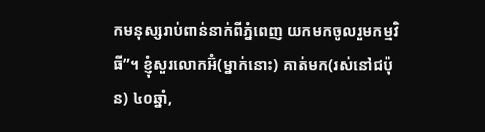កមនុស្សរាប់ពាន់នាក់ពីភ្នំពេញ យកមកចូលរួមកម្មវិធី”។ ខ្ញុំសួរលោកអ៊ំ(ម្នាក់នោះ) គាត់មក(រស់នៅជប៉ុន) ៤០ឆ្នាំ,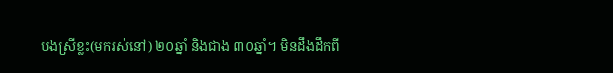បងស្រីខ្លះ(មករស់នៅ) ២០ឆ្នាំ និងជាង ៣០ឆ្នាំ។ មិនដឹងដឹកពី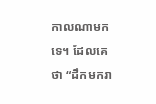កាលណាមកទេ។ ដែលគេថា “ដឹកមករា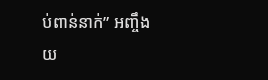ប់ពាន់នាក់” អញ្ចឹងយ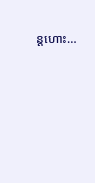ន្តហោះ…